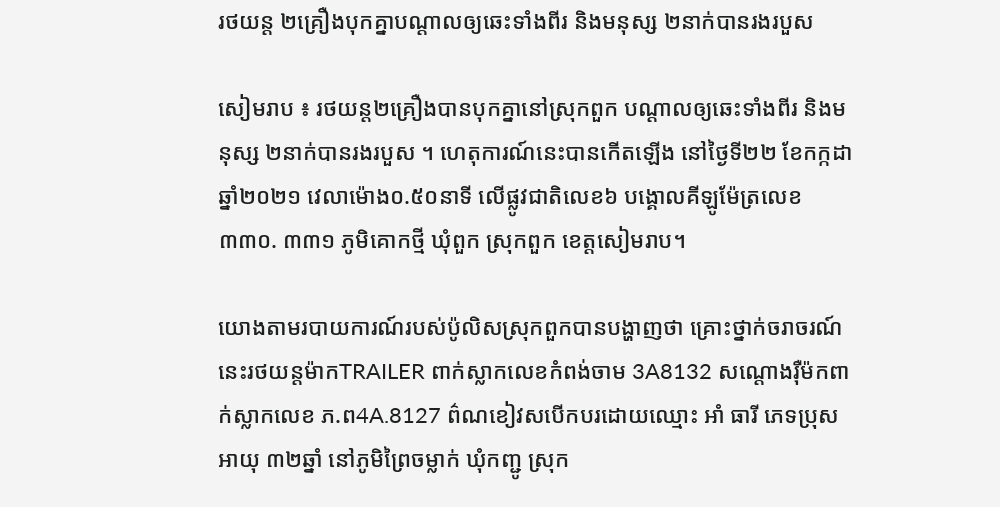រថយន្ត ២គ្រឿងបុកគ្នាបណ្ដាលឲ្យឆេះទាំងពីរ និងមនុស្ស ២នាក់បានរងរបួស

សៀមរាប ៖ រថយន្ត២គ្រឿងបានបុកគ្នានៅស្រុកពួក បណ្ដាលឲ្យឆេះទាំងពីរ និងមនុស្ស ២នាក់បានរងរបួស ។ ហេតុការណ៍នេះបានកើតឡើង នៅថ្ងៃទី២២ ខែកក្កដា ឆ្នាំ២០២១ វេលាម៉ោង០.៥០នាទី លើផ្លូវជាតិលេខ៦ បង្គោលគីឡូម៉ែត្រលេខ៣៣០. ៣៣១ ភូមិគោកថ្មី ឃុំពួក ស្រុកពួក ខេត្តសៀមរាប។

យោងតាមរបាយការណ៍របស់ប៉ូលិសស្រុកពួកបានបង្ហាញថា គ្រោះថ្នាក់ចរាចរណ៍នេះរថយន្តម៉ាកTRAILER ពាក់ស្លាកលេខកំពង់ចាម 3A8132 សណ្តោងរ៉ឺម៉កពាក់ស្លាកលេខ ភ.ព4A.8127 ព៌ណខៀវសបើកបរដោយឈ្មោះ អាំ ធារី ភេទប្រុស អាយុ ៣២ឆ្នាំ នៅភូមិព្រៃចម្លាក់ ឃុំកញ្ជូ ស្រុក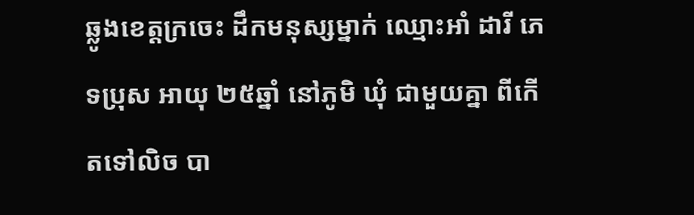ឆ្លូងខេត្តក្រចេះ ដឹកមនុស្សម្នាក់ ឈ្មោះអាំ ដារី ភេទប្រុស អាយុ ២៥ឆ្នាំ នៅភូមិ ឃុំ ជាមួយគ្នា ពីកើតទៅលិច បា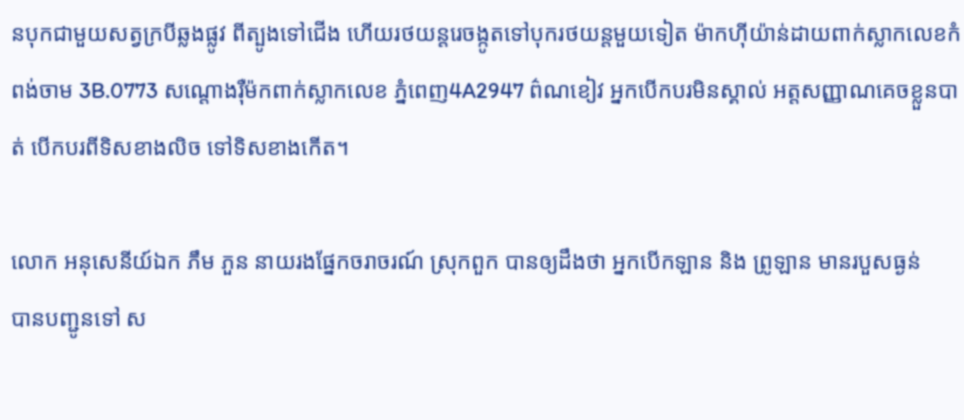នបុកជាមួយសត្វក្របីឆ្លងផ្លូវ ពីត្បូងទៅជើង ហើយរថយន្តរេចង្កូតទៅបុករថយន្តមួយទៀត ម៉ាកហ៊ីយ៉ាន់ដាយពាក់ស្លាកលេខកំពង់ចាម 3B.0773 សណ្តោងរ៉ឺម៉កពាក់ស្លាកលេខ ភ្នំពេញ4A2947 ព៌ណខៀវ អ្នកបើកបរមិនស្គាល់ អត្តសញ្ញាណគេចខ្លួនបាត់ បើកបរពីទិសខាងលិច ទៅទិសខាងកើត។

លោក អនុសេនីយ៍ឯក ភឹម ភួន នាយរងផ្នែកចរាចរណ៍ ស្រុកពួក បានឲ្យដឹងថា អ្នកបើកឡាន និង ព្រូឡាន មានរបួសធ្ងន់
បានបញ្ជូនទៅ ស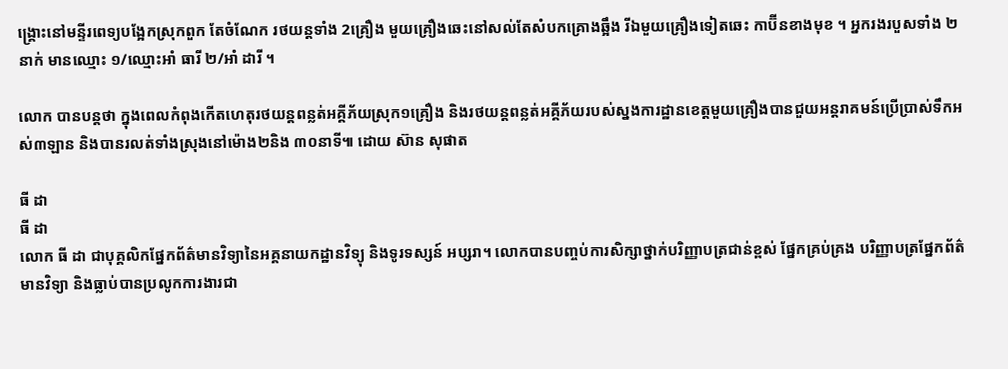ង្គ្រោះនៅមន្ទីរពេទ្យបង្អែកស្រុកពួក តែចំណែក រថយន្តទាំង 2គ្រឿង មួយគ្រឿងឆេះនៅសល់តែសំបកគ្រោងឆ្អឹង រីឯមួយគ្រឿងទៀតឆេះ កាប៊ីនខាងមុខ ។ អ្នករងរបួសទាំង ២នាក់ មានឈ្មោះ ១/ឈ្មោះអាំ ធារី ២/អាំ ដារី ។

លោក បានបន្តថា ក្នុងពេលកំពុងកើតហេតុរថយន្តពន្លត់អគ្គីភ័យស្រុក១គ្រឿង និងរថយន្តពន្លត់អគ្គីភ័យរបស់ស្នងការដ្ឋានខេត្តមួយគ្រឿងបានជួយអន្តរាគមន៍ប្រើប្រាស់ទឹកអស់៣ឡាន និងបានរលត់ទាំងស្រុងនៅម៉ោង២និង ៣០នាទី៕ ដោយ ស៊ាន សុផាត

ធី ដា
ធី ដា
លោក ធី ដា ជាបុគ្គលិកផ្នែកព័ត៌មានវិទ្យានៃអគ្គនាយកដ្ឋានវិទ្យុ និងទូរទស្សន៍ អប្សរា។ លោកបានបញ្ចប់ការសិក្សាថ្នាក់បរិញ្ញាបត្រជាន់ខ្ពស់ ផ្នែកគ្រប់គ្រង បរិញ្ញាបត្រផ្នែកព័ត៌មានវិទ្យា និងធ្លាប់បានប្រលូកការងារជា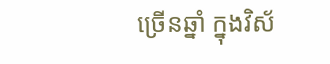ច្រើនឆ្នាំ ក្នុងវិស័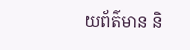យព័ត៌មាន និ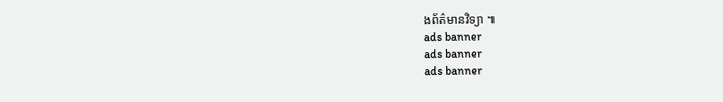ងព័ត៌មានវិទ្យា ៕
ads banner
ads banner
ads banner